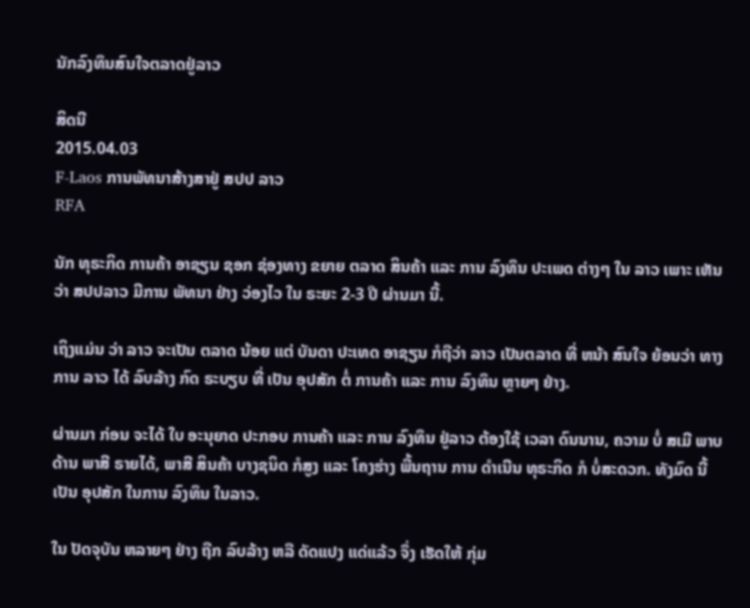ນັກລົງທຶນສົນໃຈຕລາດຢູ່ລາວ

ສິດນີ
2015.04.03
F-Laos ການພັທນາສ້າງສາຢູ່ ສປປ ລາວ
RFA

ນັກ ທຸຣະກິດ ການຄ້າ ອາຊຽນ ຊອກ ຊ່ອງທາງ ຂຍາຍ ຕລາດ ສິນຄ້າ ແລະ ການ ລົງທຶນ ປະເພດ ຕ່າງໆ ໃນ ລາວ ເພາະ ເຫັນວ່າ ສປປລາວ ມີການ ພັທນາ ຢ່າງ ວ່ອງໄວ ໃນ ຣະຍະ 2-3 ປີ ຜ່ານມາ ນີ້.

ເຖິງແມ່ນ ວ່າ ລາວ ຈະເປັນ ຕລາດ ນ້ອຍ ແຕ່ ບັນດາ ປະເທດ ອາຊຽນ ກໍຖືວ່າ ລາວ ເປັນຕລາດ ທີ່ ຫນ້າ ສົນໃຈ ຍ້ອນວ່າ ທາງການ ລາວ ໄດ້ ລົບລ້າງ ກົດ ຣະບຽບ ທີ່ ເປັນ ອຸປສັກ ຕໍ່ ການຄ້າ ແລະ ການ ລົງທຶນ ຫຼາຍໆ ຢ່າງ.

ຜ່ານມາ ກ່ອນ ຈະໄດ້ ໃບ ອະນຸຍາດ ປະກອບ ການຄ້າ ແລະ ການ ລົງທຶນ ຢູ່ລາວ ຕ້ອງໃຊ້ ເວລາ ດົນນານ, ຄວາມ ບໍ່ ສເມີ ພາບ ດ້ານ ພາສີ ຣາຍໄດ້, ພາສີ ສິນຄ້າ ບາງຊນິດ ກໍສູງ ແລະ ໂຄງຮ່າງ ພື້ນຖານ ການ ດຳເນີນ ທຸຣະກິດ ກໍ ບໍ່ສະດວກ. ທັງມົດ ນີ້ ເປັນ ອຸປສັກ ໃນການ ລົງທຶນ ໃນລາວ.

ໃນ ປັດຈຸບັນ ຫລາຍໆ ຢ່າງ ຖືກ ລົບລ້າງ ຫລື ດັດແປງ ແດ່ແລ້ວ ຈຶ່ງ ເຮັດໃຫ້ ກຸ່ມ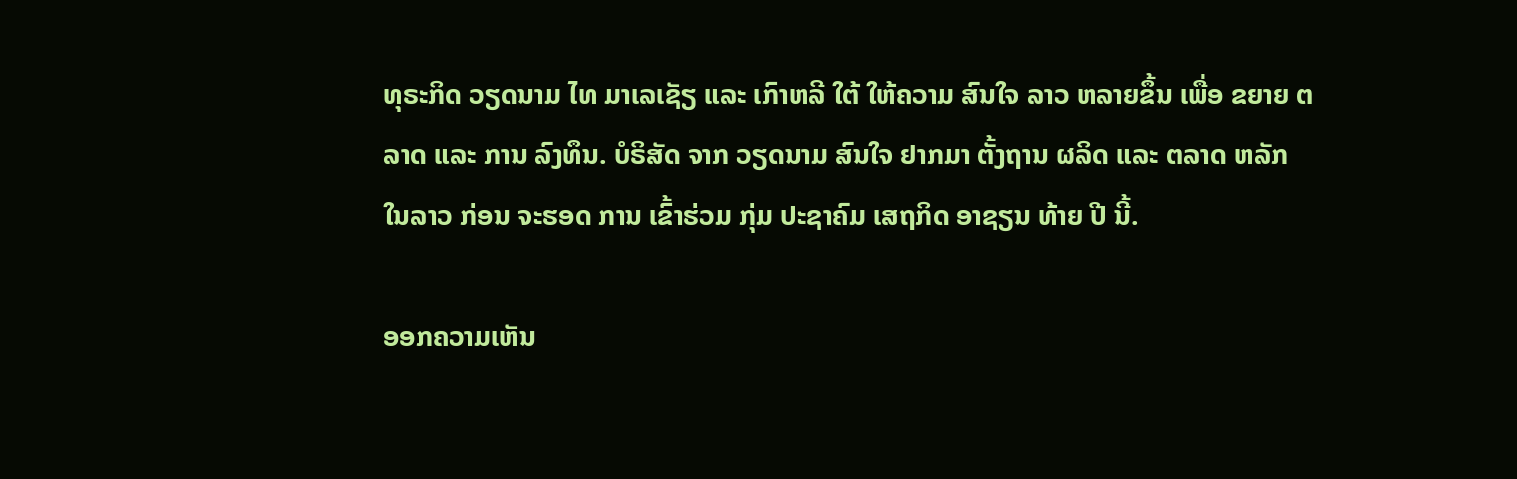ທຸຣະກິດ ວຽດນາມ ໄທ ມາເລເຊັຽ ແລະ ເກົາຫລີ ໃຕ້ ໃຫ້ຄວາມ ສົນໃຈ ລາວ ຫລາຍຂຶ້ນ ເພື່ອ ຂຍາຍ ຕລາດ ແລະ ການ ລົງທຶນ. ບໍຣິສັດ ຈາກ ວຽດນາມ ສົນໃຈ ຢາກມາ ຕັ້ງຖານ ຜລິດ ແລະ ຕລາດ ຫລັກ ໃນລາວ ກ່ອນ ຈະຮອດ ການ ເຂົ້າຮ່ວມ ກຸ່ມ ປະຊາຄົມ ເສຖກິດ ອາຊຽນ ທ້າຍ ປີ ນີ້.

ອອກຄວາມເຫັນ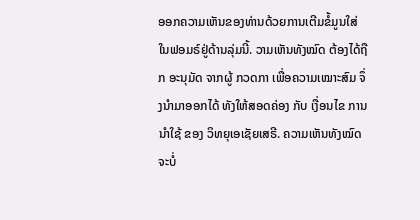ອອກຄວາມເຫັນຂອງທ່ານດ້ວຍການເຕີມຂໍ້ມູນໃສ່ໃນຟອມຣ໌ຢູ່ດ້ານລຸ່ມນີ້. ວາມເຫັນທັງໝົດ ຕ້ອງໄດ້ຖືກ ອະນຸມັດ ຈາກຜູ້ ກວດກາ ເພື່ອຄວາມເໝາະສົມ ຈຶ່ງນໍາມາອອກໄດ້ ທັງໃຫ້ສອດຄ່ອງ ກັບ ເງື່ອນໄຂ ການນຳໃຊ້ ຂອງ ວິທຍຸເອເຊັຍເສຣີ. ຄວາມເຫັນທັງໝົດ ຈະບໍ່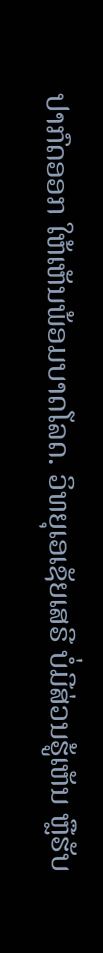ປາກົດອອກ ໃຫ້ເຫັນພ້ອມບາດໂລດ. ວິທຍຸເອເຊັຍເສຣີ ບໍ່ມີສ່ວນຮູ້ເຫັນ ຫຼືຮັບ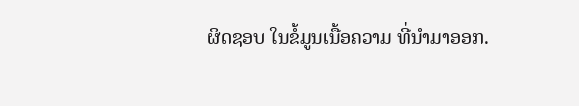ຜິດຊອບ ໃນຂໍ້ມູນເນື້ອຄວາມ ທີ່ນໍາມາອອກ.